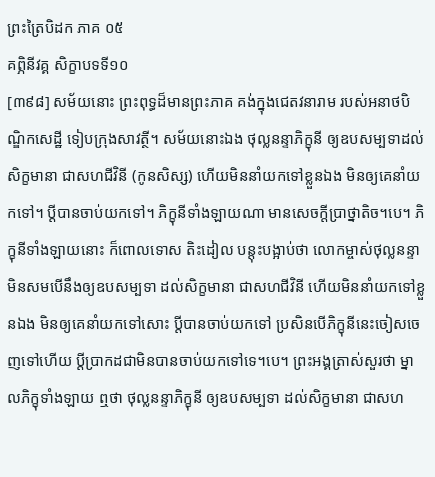ព្រះត្រៃបិដក ភាគ ០៥
គព្ភិនីវគ្គ សិក្ខាបទទី១០
[៣៩៨] សម័យនោះ ព្រះពុទ្ធដ៏មានព្រះភាគ គង់ក្នុងជេតវនារាម របស់អនាថបិណ្ឌិកសេដ្ឋី ទៀបក្រុងសាវត្ថី។ សម័យនោះឯង ថុល្លនន្ទាភិក្ខុនី ឲ្យឧបសម្បទាដល់សិក្ខមានា ជាសហជីវិនី (កូនសិស្ស) ហើយមិននាំយកទៅខ្លួនឯង មិនឲ្យគេនាំយកទៅ។ ប្តីបានចាប់យកទៅ។ ភិក្ខុនីទាំងឡាយណា មានសេចក្តីប្រាថ្នាតិច។បេ។ ភិក្ខុនីទាំងឡាយនោះ ក៏ពោលទោស តិះដៀល បន្តុះបង្អាប់ថា លោកម្ចាស់ថុល្លនន្ទា មិនសមបើនឹងឲ្យឧបសម្បទា ដល់សិក្ខមានា ជាសហជីវិនី ហើយមិននាំយកទៅខ្លួនឯង មិនឲ្យគេនាំយកទៅសោះ ប្តីបានចាប់យកទៅ ប្រសិនបើភិក្ខុនីនេះចៀសចេញទៅហើយ ប្តីប្រាកដជាមិនបានចាប់យកទៅទេ។បេ។ ព្រះអង្គត្រាស់សួរថា ម្នាលភិក្ខុទាំងឡាយ ឮថា ថុល្លនន្ទាភិក្ខុនី ឲ្យឧបសម្បទា ដល់សិក្ខមានា ជាសហ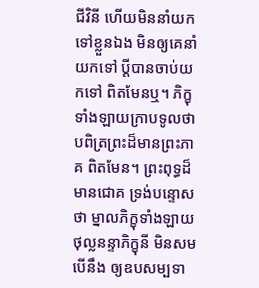ជីវិនី ហើយមិននាំយកទៅខ្លួនឯង មិនឲ្យគេនាំយកទៅ ប្តីបានចាប់យកទៅ ពិតមែនឬ។ ភិក្ខុទាំងឡាយក្រាបទូលថា បពិត្រព្រះដ៏មានព្រះភាគ ពិតមែន។ ព្រះពុទ្ធដ៏មានជោគ ទ្រង់បន្ទោសថា ម្នាលភិក្ខុទាំងឡាយ ថុល្លនន្ទាភិក្ខុនី មិនសមបើនឹង ឲ្យឧបសម្បទា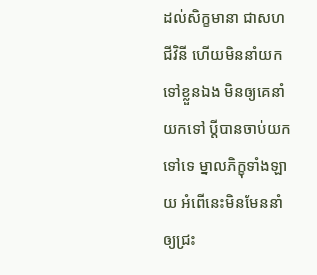ដល់សិក្ខមានា ជាសហជីវិនី ហើយមិននាំយកទៅខ្លួនឯង មិនឲ្យគេនាំយកទៅ ប្តីបានចាប់យកទៅទេ ម្នាលភិក្ខុទាំងឡាយ អំពើនេះមិនមែននាំឲ្យជ្រះ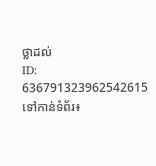ថ្លាដល់
ID: 636791323962542615
ទៅកាន់ទំព័រ៖